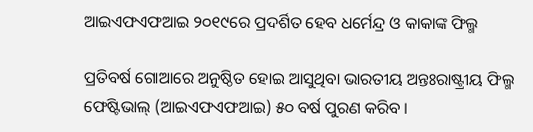ଆଇଏଫଏଫଆଇ ୨୦୧୯ରେ ପ୍ରଦର୍ଶିତ ହେବ ଧର୍ମେନ୍ଦ୍ର ଓ କାକାଙ୍କ ଫିଲ୍ମ

ପ୍ରତିବର୍ଷ ଗୋଆରେ ଅନୁଷ୍ଠିତ ହୋଇ ଆସୁଥିବା ଭାରତୀୟ ଅନ୍ତଃରାଷ୍ଟ୍ରୀୟ ଫିଲ୍ମ ଫେଷ୍ଟିଭାଲ୍ (ଆଇଏଫଏଫଆଇ) ୫୦ ବର୍ଷ ପୁରଣ କରିବ ।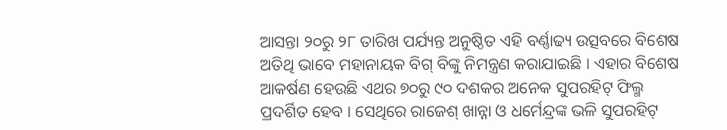ଆସନ୍ତା ୨୦ରୁ ୨୮ ତାରିଖ ପର୍ଯ୍ୟନ୍ତ ଅନୁଷ୍ଠିତ ଏହି ବର୍ଣ୍ଣାଢ୍ୟ ଉତ୍ସବରେ ବିଶେଷ ଅତିଥି ଭାବେ ମହାନାୟକ ବିଗ୍ ବିଙ୍କୁ ନିମନ୍ତ୍ରଣ କରାଯାଇଛି । ଏହାର ବିଶେଷ ଆକର୍ଷଣ ହେଉଛି ଏଥର ୭୦ରୁ ୯୦ ଦଶକର ଅନେକ ସୁପରହିଟ୍ ଫିଲ୍ମ ପ୍ରଦର୍ଶିତ ହେବ । ସେଥିରେ ରାଜେଶ୍ ଖାନ୍ନା ଓ ଧର୍ମେନ୍ଦ୍ରଙ୍କ ଭଳି ସୁପରହିଟ୍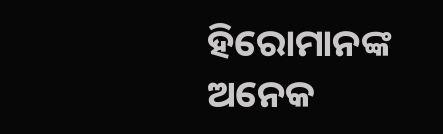ହିରୋମାନଙ୍କ ଅନେକ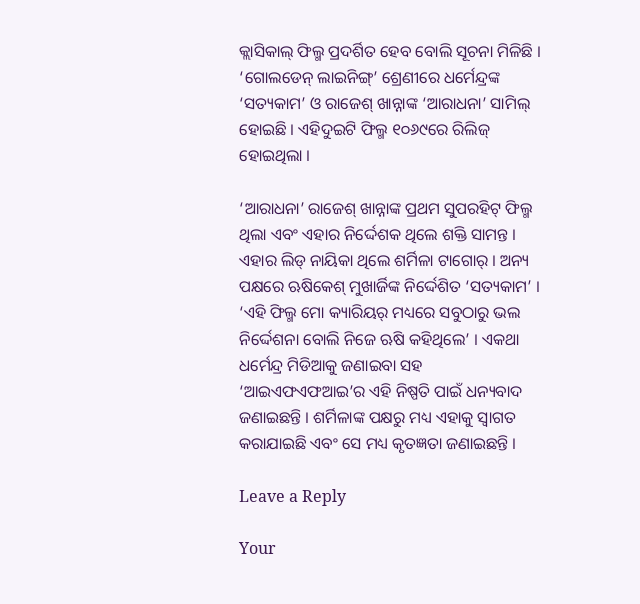କ୍ଲାସିକାଲ୍ ଫିଲ୍ମ ପ୍ରଦର୍ଶିତ ହେବ ବୋଲି ସୂଚନା ମିଳିଛି । ‘ଗୋଲଡେନ୍ ଲାଇନିଙ୍ଗ୍’ ଶ୍ରେଣୀରେ ଧର୍ମେନ୍ଦ୍ରଙ୍କ ‘ସତ୍ୟକାମ’ ଓ ରାଜେଶ୍ ଖାନ୍ନାଙ୍କ ‘ଆରାଧନା’ ସାମିଲ୍ ହୋଇଛି । ଏହିଦୁଇଟି ଫିଲ୍ମ ୧୦୬୯ରେ ରିଲିଜ୍ ହୋଇଥିଲା ।

‘ଆରାଧନା’ ରାଜେଶ୍ ଖାନ୍ନାଙ୍କ ପ୍ରଥମ ସୁପରହିଟ୍ ଫିଲ୍ମ ଥିଲା ଏବଂ ଏହାର ନିର୍ଦ୍ଦେଶକ ଥିଲେ ଶକ୍ତି ସାମନ୍ତ । ଏହାର ଲିଡ୍ ନାୟିକା ଥିଲେ ଶର୍ମିଳା ଟାଗୋର୍ । ଅନ୍ୟ ପକ୍ଷରେ ଋଷିକେଶ୍ ମୁଖାର୍ଜିଙ୍କ ନିର୍ଦ୍ଦେଶିତ ‘ସତ୍ୟକାମ’ । ‘ଏହି ଫିଲ୍ମ ମୋ କ୍ୟାରିୟର୍ ମଧ୍ୟରେ ସବୁଠାରୁ ଭଲ ନିର୍ଦ୍ଦେଶନା ବୋଲି ନିଜେ ଋଷି କହିଥିଲେ’ । ଏକଥା ଧର୍ମେନ୍ଦ୍ର ମିଡିଆକୁ ଜଣାଇବା ସହ ‘ଆଇଏଫଏଫଆଇ’ର ଏହି ନିଷ୍ପତି ପାଇଁ ଧନ୍ୟବାଦ ଜଣାଇଛନ୍ତି । ଶର୍ମିଳାଙ୍କ ପକ୍ଷରୁ ମଧ୍ୟ ଏହାକୁ ସ୍ୱାଗତ କରାଯାଇଛି ଏବଂ ସେ ମଧ୍ୟ କୃତଜ୍ଞତା ଜଣାଇଛନ୍ତି ।

Leave a Reply

Your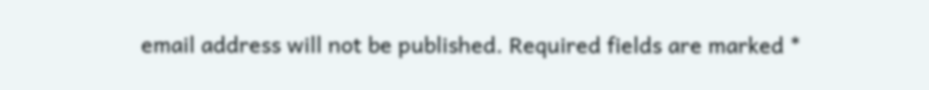email address will not be published. Required fields are marked *